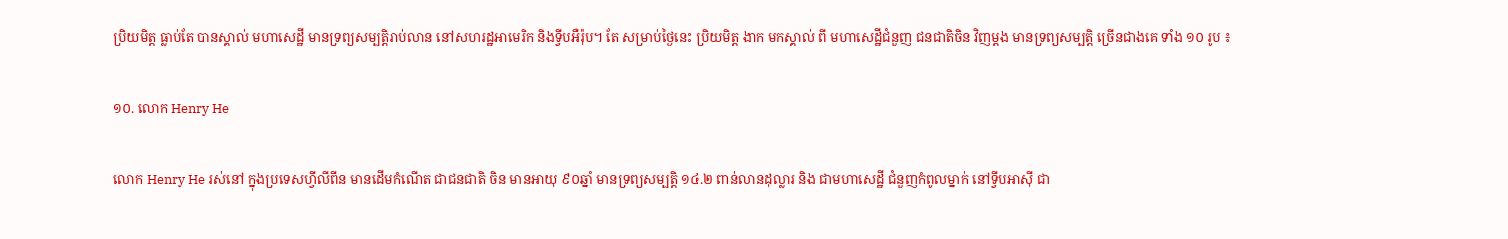ប្រិយមិត្ត ធ្លាប់តែ បានស្គាល់ មហាសេដ្ឋី មានទ្រព្យសម្បត្តិរាប់លាន នៅសហរដ្ឋអាមេរិក និងទ្វីបអឺរ៉ុប។ តែ សម្រាប់ថ្ងៃនេះ ប្រិយមិត្ត ងាក មកស្គាល់ ពី មហាសេដ្ឋីជំនួញ ជនជាតិចិន វិញម្តង មានទ្រព្យសម្បត្តិ ច្រើនជាងគេ ទាំង ១០ រូប ៖

១០. លោក Henry He

លោក Henry He រស់នៅ ក្នុងប្រទេសហ្វីលីពីន មានដើមកំណើត ជាជនជាតិ ចិន មានអាយុ ៩០ឆ្នាំ មានទ្រព្យសម្បត្តិ ១៤.២ ពាន់លានដុល្លារ និង ជាមហាសេដ្ឋី ជំនួញកំពូលម្នាក់ នៅទ្វីបអាស៊ី ជា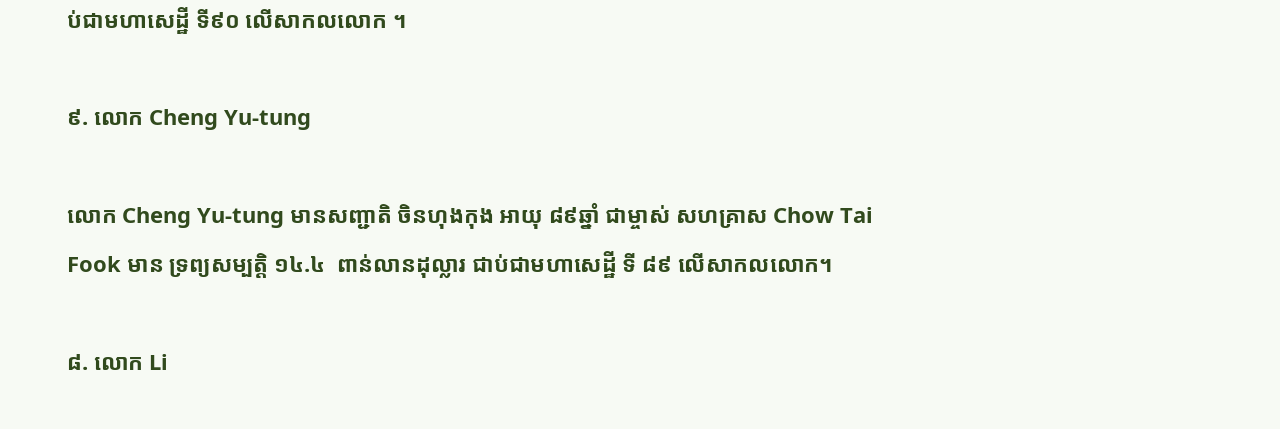ប់ជាមហាសេដ្ឋី ទី៩០ លើសាកលលោក ។

៩. លោក Cheng Yu-tung

លោក Cheng Yu-tung មានសញ្ជាតិ ចិនហុងកុង អាយុ ៨៩ឆ្នាំ ជាម្ចាស់ សហគ្រាស Chow Tai Fook មាន ទ្រព្យសម្បត្តិ ១៤.៤  ពាន់លានដុល្លារ ជាប់ជាមហាសេដ្ឋី ទី ៨៩ លើសាកលលោក។

៨. លោក Li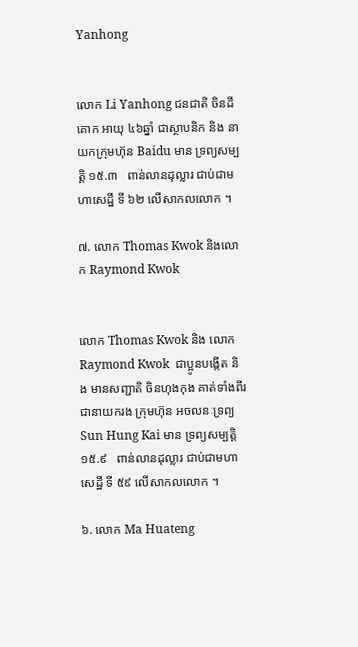Yanhong


លោក Li Yanhong ជនជាតិ ចិនដីគោក អាយុ ៤៦ឆ្នាំ ជាស្ថាបនិក និង នាយកក្រុមហ៊ុន Baidu មាន ទ្រព្យសម្បត្តិ ១៥.៣   ពាន់លានដុល្លារ ជាប់ជាមហាសេដ្ឋី ទី ៦២ លើសាកលលោក ។

៧. លោក Thomas Kwok និងលោក Raymond Kwok


លោក Thomas Kwok និង លោក Raymond Kwok  ជាប្អូនបង្កើត និង មានសញ្ជាតិ ចិនហុងកុង គាត់ទាំងពីរ ជានាយករង ក្រុមហ៊ុន អចលនៈទ្រព្យ Sun Hung Kai មាន ទ្រព្យសម្បត្តិ ១៥.៩   ពាន់លានដុល្លារ ជាប់ជាមហាសេដ្ឋី ទី ៥៩ លើសាកលលោក ។

៦. លោក Ma Huateng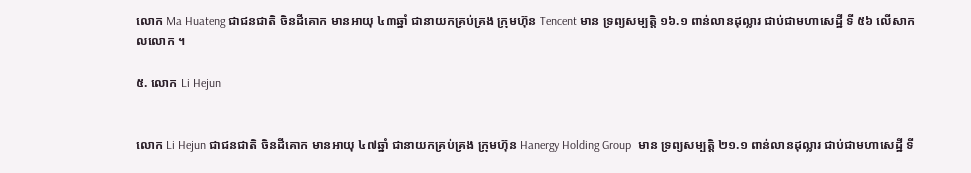លោក Ma Huateng ជាជនជាតិ ចិនដីគោក មានអាយុ ៤៣ឆ្នាំ ជានាយកគ្រប់គ្រង ក្រុមហ៊ុន Tencent មាន ទ្រព្យសម្បត្តិ ១៦.១ ពាន់លានដុល្លារ ជាប់ជាមហាសេដ្ឋី ទី ៥៦ លើសាកលលោក ។

៥. លោក Li Hejun


លោក Li Hejun ជាជនជាតិ ចិនដីគោក មានអាយុ ៤៧ឆ្នាំ ជានាយកគ្រប់គ្រង ក្រុមហ៊ុន Hanergy Holding Group  មាន ទ្រព្យសម្បត្តិ ២១.១ ពាន់លានដុល្លារ ជាប់ជាមហាសេដ្ឋី ទី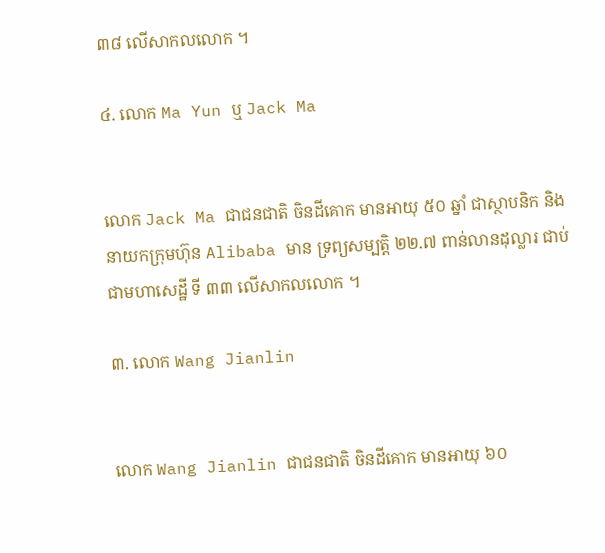៣៨ លើសាកលលោក ។

៤. លោក Ma Yun ឬ Jack Ma


លោក Jack Ma ជាជនជាតិ ចិនដីគោក មានអាយុ ៥០ ឆ្នាំ ជាស្ថាបនិក និង នាយកក្រុមហ៊ុន Alibaba មាន ទ្រព្យសម្បត្តិ ២២.៧ ពាន់លានដុល្លារ ជាប់ជាមហាសេដ្ឋី ទី ៣៣ លើសាកលលោក ។

៣. លោក Wang Jianlin


លោក Wang Jianlin ជាជនជាតិ ចិនដីគោក មានអាយុ ៦០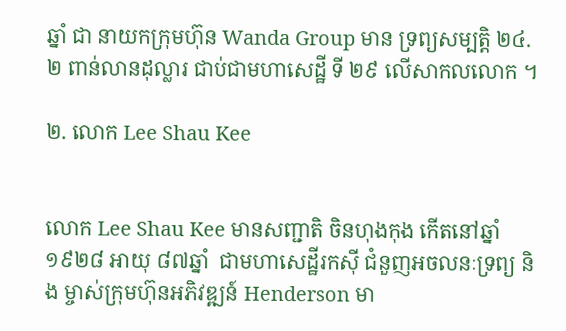ឆ្នាំ ជា នាយកក្រុមហ៊ុន Wanda Group មាន ទ្រព្យសម្បត្តិ ២៤.២ ពាន់លានដុល្លារ ជាប់ជាមហាសេដ្ឋី ទី ២៩ លើសាកលលោក ។

២. លោក Lee Shau Kee


លោក Lee Shau Kee មានសញ្ជាតិ ចិនហុងកុង កើតនៅឆ្នាំ ១៩២៨ អាយុ ៨៧ឆ្នាំ  ជាមហាសេដ្ឋីរកស៊ី ជំនួញអចលនៈទ្រព្យ និង ម្ចាស់ក្រុមហ៊ុនអភិវឌ្ឍន៍ Henderson មា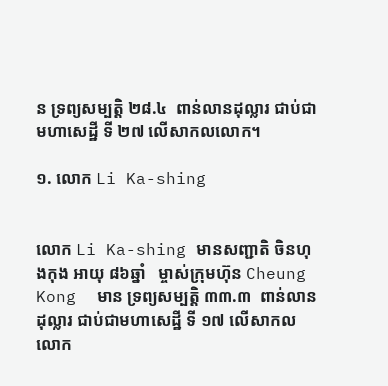ន ទ្រព្យសម្បត្តិ ២៨.៤  ពាន់លានដុល្លារ ជាប់ជាមហាសេដ្ឋី ទី ២៧ លើសាកលលោក។

១. លោក Li Ka-shing


លោក Li Ka-shing មានសញ្ជាតិ ចិនហុងកុង អាយុ ៨៦ឆ្នាំ   ម្ចាស់ក្រុមហ៊ុន Cheung Kong  មាន ទ្រព្យសម្បត្តិ ៣៣.៣  ពាន់លានដុល្លារ ជាប់ជាមហាសេដ្ឋី ទី ១៧ លើសាកលលោក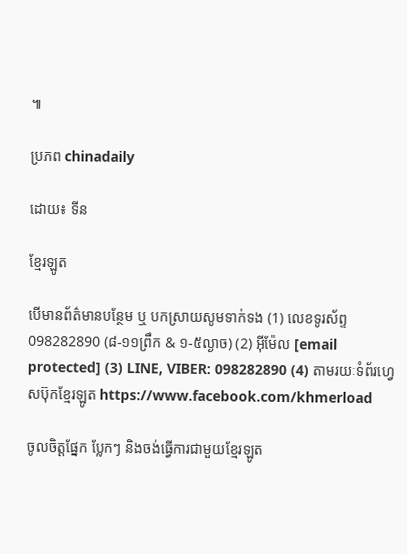៕

ប្រភព chinadaily

ដោយ៖ ទីន

ខ្មែរឡូត

បើមានព័ត៌មានបន្ថែម ឬ បកស្រាយសូមទាក់ទង (1) លេខទូរស័ព្ទ 098282890 (៨-១១ព្រឹក & ១-៥ល្ងាច) (2) អ៊ីម៉ែល [email protected] (3) LINE, VIBER: 098282890 (4) តាមរយៈទំព័រហ្វេសប៊ុកខ្មែរឡូត https://www.facebook.com/khmerload

ចូលចិត្តផ្នែក ប្លែកៗ និងចង់ធ្វើការជាមួយខ្មែរឡូត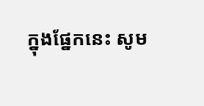ក្នុងផ្នែកនេះ សូម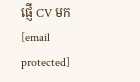ផ្ញើ CV មក [email protected]